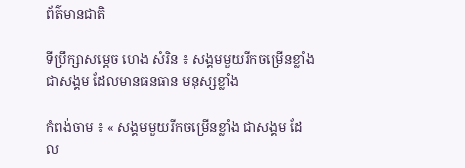ព័ត៌មានជាតិ

ទីប្រឹក្សាសម្ដេច ហេង សំរិន ៖ សង្គមមួយរីកចម្រើនខ្លាំង ជាសង្គម ដែលមានធនធាន មនុស្សខ្លាំង

កំពង់ចាម ៖ « សង្គមមួយរីកចម្រើនខ្លាំង ជាសង្គម ដែល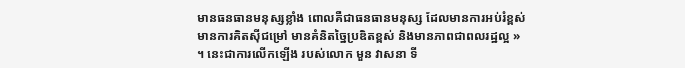មានធនធានមនុស្សខ្លាំង ពោលគឺជាធនធានមនុស្ស ដែលមានការអប់រំខ្ពស់ មានការគិតស៊ីជម្រៅ មានគំនិតច្នៃប្រឌិតខ្ពស់ និងមានភាពជាពលរដ្ឋល្អ » ។ នេះជាការលើកឡើង របស់លោក មួន វាសនា ទី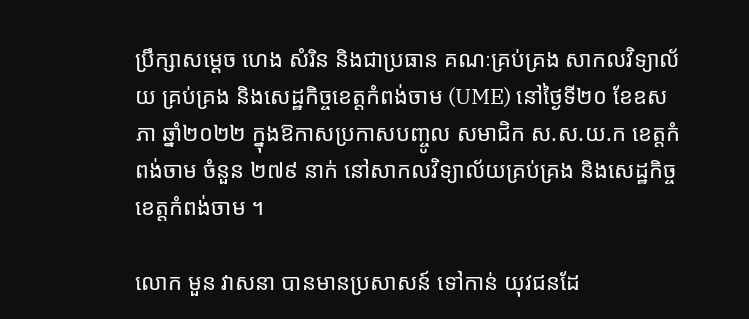ប្រឹក្សាសម្ដេច ហេង សំរិន និងជាប្រធាន គណៈគ្រប់គ្រង សាកលវិទ្យាល័យ គ្រប់គ្រង និងសេដ្ឋកិច្ចខេត្តកំពង់ចាម (UME) នៅថ្ងៃទី២០ ខែឧសភា ឆ្នាំ២០២២ ក្នុងឱកាសប្រកាសបញ្ចូល សមាជិក ស.ស.យ.ក ខេត្តកំពង់ចាម ចំនួន ២៧៩ នាក់ នៅសាកលវិទ្យាល័យគ្រប់គ្រង និងសេដ្ឋកិច្ចខេត្តកំពង់ចាម ។

លោក មួន វាសនា បានមានប្រសាសន៍ ទៅកាន់ យុវជនដែ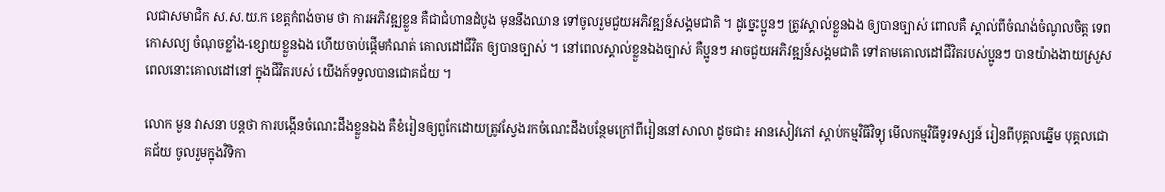លជាសមាជិក ស.ស.យ.ក ខេត្តកំពង់ចាម ថា ការអភិវឌ្ឍខ្លួន គឺជាជំហានដំបូង មុននឹងឈាន ទៅចូលរួមជួយអភិវឌ្ឍន៍សង្គមជាតិ ។ ដូច្នេះប្អូនៗ ត្រូវស្គាល់ខ្លួនឯង ឲ្យបានច្បាស់ ពោលគឺ ស្គាល់ពីចំណង់ចំណូលចិត្ត ទេពកោសល្យ ចំណុចខ្លាំង-ខ្សោយខ្លួនឯង ហើយចាប់ផ្តើមកំណត់ គោលដៅជីវិត ឲ្យបានច្បាស់ ។ នៅពេលស្គាល់ខ្លួនឯងច្បាស់ គឺប្អូនៗ អាចជួយអភិវឌ្ឍន៍សង្គមជាតិ ទៅតាមគោលដៅជីវិតរបស់ប្អូនៗ បានយ៉ាងងាយស្រួស ពេលនោះគោលដៅនៅ ក្នុងជីវិតរបស់ យើងក៍ទទួលបានជោគជ័យ ។

លោក មួន វាសនា បន្តថា ការបង្កើនចំណេះដឹងខ្លួនឯង គឺខំរៀនឲ្យពួកែដោយត្រូវស្វែងរកចំណេះដឹងបន្ថែមក្រៅពីរៀននៅសាលា ដូចជា៖ អានសៀវភៅ ស្តាប់កម្មវិធីវិទ្យុ មើលកម្មវិធីទូរទស្សន៍ រៀនពីបុគ្គលឆ្នើម បុគ្គលជោគជ័យ ចូលរួមក្នុងវិទិកា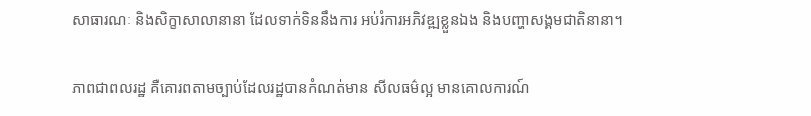សាធារណៈ និងសិក្ខាសាលានានា ដែលទាក់ទិននឹងការ អប់រំការអភិវឌ្ឍខ្លួនឯង និងបញ្ហាសង្គមជាតិនានា។

ភាពជាពលរដ្ឋ គឺគោរពតាមច្បាប់ដែលរដ្ឋបានកំណត់មាន សីលធម៌ល្អ មានគោលការណ៍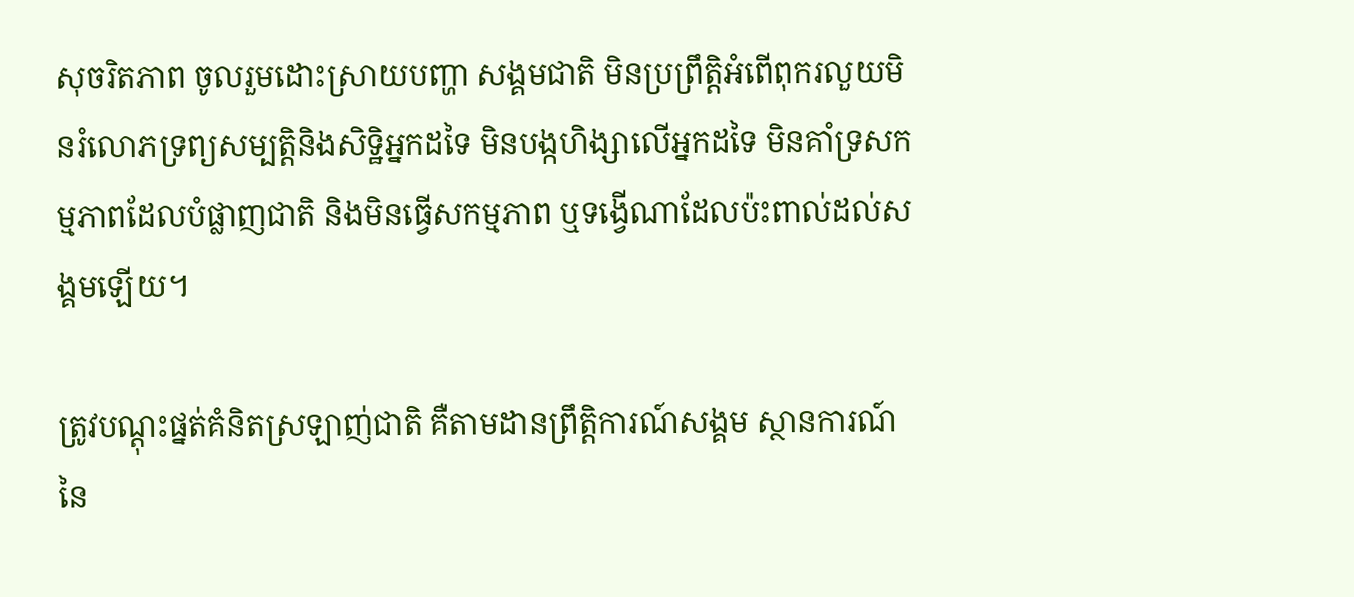សុចរិតភាព ចូលរួមដោះស្រាយបញ្ហា សង្គមជាតិ មិនប្រព្រឹត្តិអំពើពុករលួយមិនរំលោភទ្រព្យសម្បត្តិនិងសិទ្ឋិអ្នកដទៃ មិនបង្កហិង្សាលើអ្នកដទៃ មិនគាំទ្រសកម្មភាពដែលបំផ្លាញជាតិ និងមិនធ្វើសកម្មភាព ឬទង្វើណាដែលប៉ះពាល់ដល់សង្គមឡើយ។

ត្រូវបណ្តុះផ្នត់គំនិតស្រឡាញ់ជាតិ គឺតាមដានព្រឹត្តិការណ៍សង្គម ស្ថានការណ៍នៃ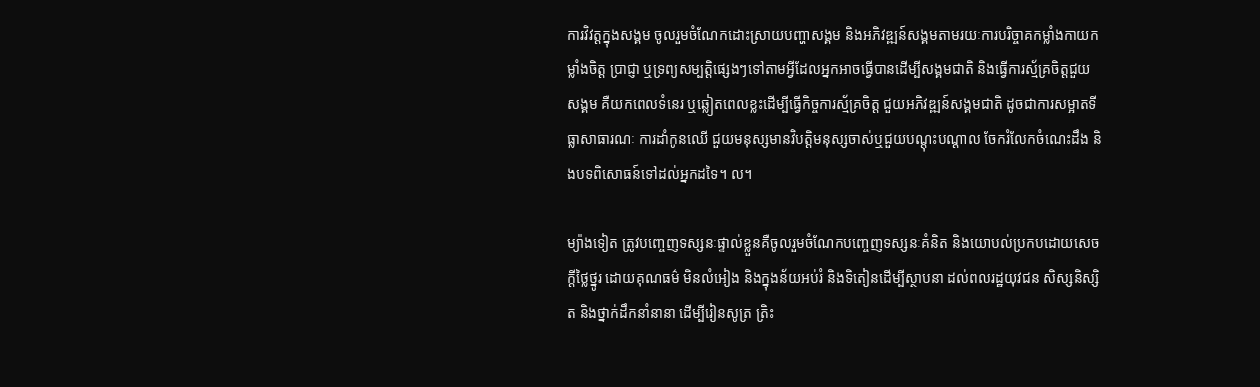ការវិវត្តក្នុងសង្គម ចូលរួមចំណែកដោះស្រាយបញ្ហាសង្គម និងអភិវឌ្ឍន៍សង្គមតាមរយៈការបរិច្ចាគកម្លាំងកាយកម្លាំងចិត្ត ប្រាជ្ញា ឬទ្រព្យសម្បត្តិផ្សេងៗទៅតាមអ្វីដែលអ្នកអាចធ្វើបានដើម្បីសង្គមជាតិ និងធ្វើការស្ម័គ្រចិត្តជួយសង្គម គឺយកពេលទំនេរ ឬឆ្លៀតពេលខ្លះដើម្បីធ្វើកិច្ចការស្ម័គ្រចិត្ត ជួយអភិវឌ្ឍន៍សង្គមជាតិ ដូចជាការសម្អាតទីធ្លាសាធារណៈ ការដាំកូនឈើ ជួយមនុស្សមានវិបត្តិមនុស្សចាស់ឬជួយបណ្តុះបណ្តាល ចែករំលែកចំណេះដឹង និងបទពិសោធន៍ទៅដល់អ្នកដទៃ។ ល។

ម្យ៉ាងទៀត ត្រូវបញ្ចេញទស្សនៈផ្ទាល់ខ្លួនគឺចូលរួមចំណែកបញ្ចេញទស្សនៈគំនិត និងយោបល់ប្រកបដោយសេចក្ដីថ្លៃថ្នូរ ដោយគុណធម៌ មិនលំអៀង និងក្នុងន័យអប់រំ និងទិតៀនដើម្បីស្ថាបនា ដល់ពលរដ្ឋយុវជន សិស្សនិស្សិត និងថ្នាក់ដឹកនាំនានា ដើម្បីរៀនសូត្រ ត្រិះ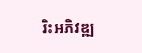រិះអភិវឌ្ឍ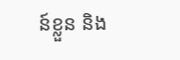ន៍ខ្លួន និង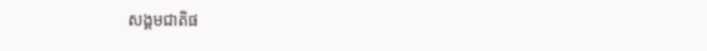សង្គមជាតិផ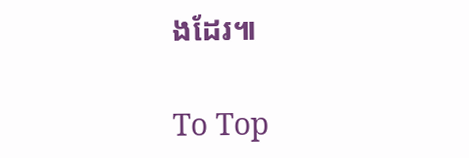ងដែរ៕

To Top